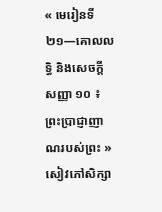« មេរៀនទី ២១—គោលលទ្ធិ និងសេចក្ដីសញ្ញា ១០ ៖ ព្រះប្រាជ្ញាញាណរបស់ព្រះ » សៀវភៅសិក្សា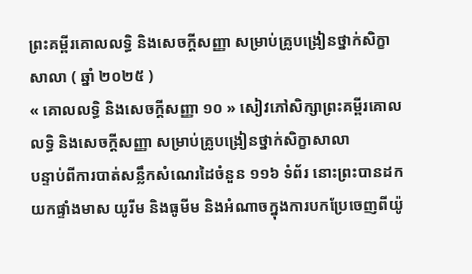ព្រះគម្ពីរគោលលទ្ធិ និងសេចក្ដីសញ្ញា សម្រាប់គ្រូបង្រៀនថ្នាក់សិក្ខាសាលា ( ឆ្នាំ ២០២៥ )
« គោលលទ្ធិ និងសេចក្ដីសញ្ញា ១០ » សៀវភៅសិក្សាព្រះគម្ពីរគោលលទ្ធិ និងសេចក្ដីសញ្ញា សម្រាប់គ្រូបង្រៀនថ្នាក់សិក្ខាសាលា
បន្ទាប់ពីការបាត់សន្លឹកសំណេរដៃចំនួន ១១៦ ទំព័រ នោះព្រះបានដកយកផ្ទាំងមាស យូរីម និងធូមីម និងអំណាចក្នុងការបកប្រែចេញពីយ៉ូ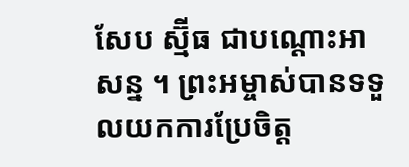សែប ស្ម៊ីធ ជាបណ្ដោះអាសន្ន ។ ព្រះអម្ចាស់បានទទួលយកការប្រែចិត្ត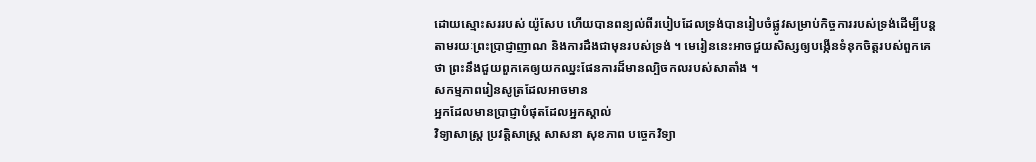ដោយស្មោះសររបស់ យ៉ូសែប ហើយបានពន្យល់ពីរបៀបដែលទ្រង់បានរៀបចំផ្លូវសម្រាប់កិច្ចការរបស់ទ្រង់ដើម្បីបន្តតាមរយៈព្រះប្រាជ្ញាញាណ និងការដឹងជាមុនរបស់ទ្រង់ ។ មេរៀននេះអាចជួយសិស្សឲ្យបង្កើនទំនុកចិត្តរបស់ពួកគេថា ព្រះនឹងជួយពួកគេឲ្យយកឈ្នះផែនការដ៏មានល្បិចកលរបស់សាតាំង ។
សកម្មភាពរៀនសូត្រដែលអាចមាន
អ្នកដែលមានប្រាជ្ញាបំផុតដែលអ្នកស្គាល់
វិទ្យាសាស្រ្ត ប្រវត្តិសាស្ត្រ សាសនា សុខភាព បច្ចេកវិទ្យា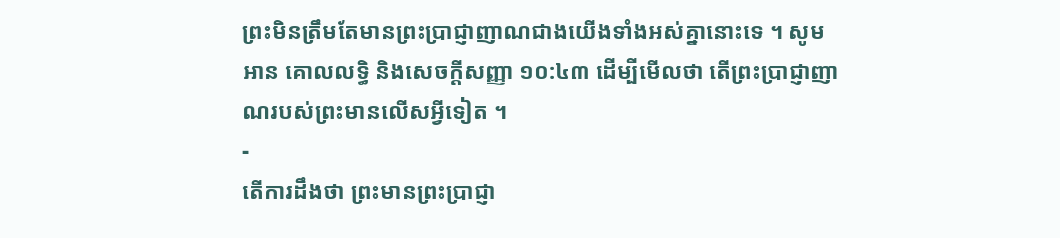ព្រះមិនត្រឹមតែមានព្រះប្រាជ្ញាញាណជាងយើងទាំងអស់គ្នានោះទេ ។ សូមអាន គោលលទ្ធិ និងសេចក្ដីសញ្ញា ១០:៤៣ ដើម្បីមើលថា តើព្រះប្រាជ្ញាញាណរបស់ព្រះមានលើសអ្វីទៀត ។
-
តើការដឹងថា ព្រះមានព្រះប្រាជ្ញា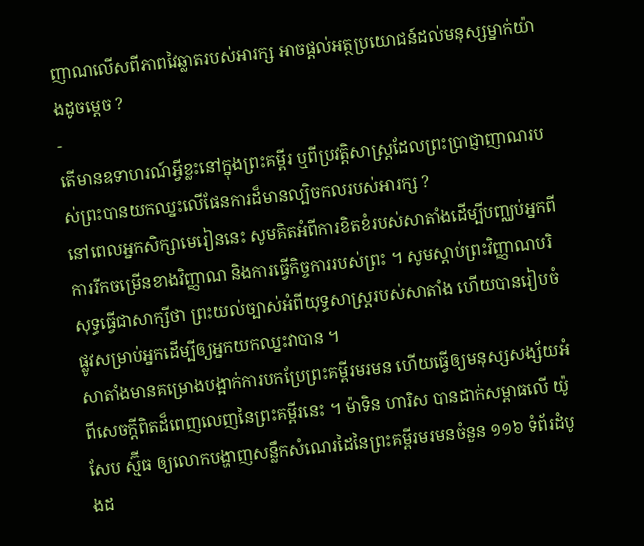ញាណលើសពីភាពវៃឆ្លាតរបស់អារក្ស អាចផ្ដល់អត្ថប្រយោជន៍ដល់មនុស្សម្នាក់យ៉ាងដូចម្ដេច ?
-
តើមានឧទាហរណ៍អ្វីខ្លះនៅក្នុងព្រះគម្ពីរ ឬពីប្រវត្តិសាស្រ្តដែលព្រះប្រាជ្ញាញាណរបស់ព្រះបានយកឈ្នះលើផែនការដ៏មានល្បិចកលរបស់អារក្ស ?
នៅពេលអ្នកសិក្សាមេរៀននេះ សូមគិតអំពីការខិតខំរបស់សាតាំងដើម្បីបញ្ឈប់អ្នកពីការរីកចម្រើនខាងវិញ្ញាណ និងការធ្វើកិច្ចការរបស់ព្រះ ។ សូមស្តាប់ព្រះវិញ្ញាណបរិសុទ្ធធ្វើជាសាក្សីថា ព្រះយល់ច្បាស់អំពីយុទ្ធសាស្ត្ររបស់សាតាំង ហើយបានរៀបចំផ្លូវសម្រាប់អ្នកដើម្បីឲ្យអ្នកយកឈ្នះវាបាន ។
សាតាំងមានគម្រោងបង្អាក់ការបកប្រែព្រះគម្ពីរមរមន ហើយធ្វើឲ្យមនុស្សសង្ស័យអំពីសេចក្តីពិតដ៏ពេញលេញនៃព្រះគម្ពីរនេះ ។ ម៉ាទិន ហារិស បានដាក់សម្ពាធលើ យ៉ូសែប ស្ម៊ីធ ឲ្យលោកបង្ហាញសន្លឹកសំណេរដៃនៃព្រះគម្ពីរមរមនចំនួន ១១៦ ទំព័រដំបូងដ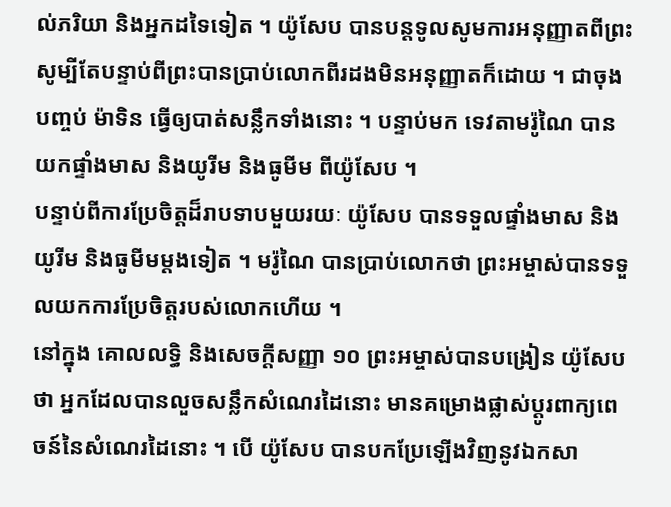ល់ភរិយា និងអ្នកដទៃទៀត ។ យ៉ូសែប បានបន្តទូលសូមការអនុញ្ញាតពីព្រះ សូម្បីតែបន្ទាប់ពីព្រះបានប្រាប់លោកពីរដងមិនអនុញ្ញាតក៏ដោយ ។ ជាចុងបញ្ចប់ ម៉ាទិន ធ្វើឲ្យបាត់សន្លឹកទាំងនោះ ។ បន្ទាប់មក ទេវតាមរ៉ូណៃ បានយកផ្ទាំងមាស និងយូរីម និងធូមីម ពីយ៉ូសែប ។
បន្ទាប់ពីការប្រែចិត្តដ៏រាបទាបមួយរយៈ យ៉ូសែប បានទទួលផ្ទាំងមាស និងយូរីម និងធូមីមម្ដងទៀត ។ មរ៉ូណៃ បានប្រាប់លោកថា ព្រះអម្ចាស់បានទទួលយកការប្រែចិត្តរបស់លោកហើយ ។
នៅក្នុង គោលលទ្ធិ និងសេចក្ដីសញ្ញា ១០ ព្រះអម្ចាស់បានបង្រៀន យ៉ូសែប ថា អ្នកដែលបានលួចសន្លឹកសំណេរដៃនោះ មានគម្រោងផ្លាស់ប្ដូរពាក្យពេចន៍នៃសំណេរដៃនោះ ។ បើ យ៉ូសែប បានបកប្រែឡើងវិញនូវឯកសា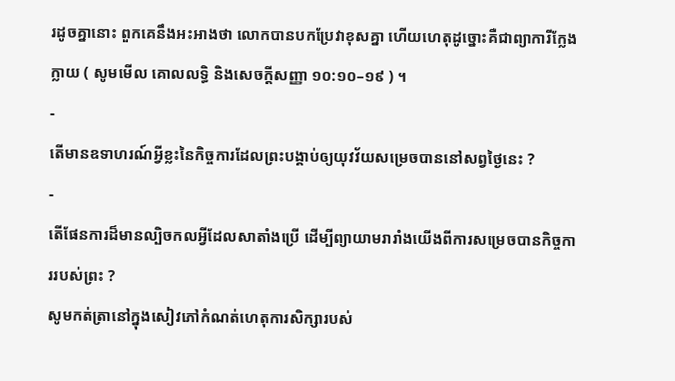រដូចគ្នានោះ ពួកគេនឹងអះអាងថា លោកបានបកប្រែវាខុសគ្នា ហើយហេតុដូច្នោះគឺជាព្យាការីក្លែងក្លាយ ( សូមមើល គោលលទ្ធិ និងសេចក្ដីសញ្ញា ១០:១០–១៩ ) ។
-
តើមានឧទាហរណ៍អ្វីខ្លះនៃកិច្ចការដែលព្រះបង្គាប់ឲ្យយុវវ័យសម្រេចបាននៅសព្វថ្ងៃនេះ ?
-
តើផែនការដ៏មានល្បិចកលអ្វីដែលសាតាំងប្រើ ដើម្បីព្យាយាមរារាំងយើងពីការសម្រេចបានកិច្ចការរបស់ព្រះ ?
សូមកត់ត្រានៅក្នុងសៀវភៅកំណត់ហេតុការសិក្សារបស់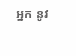អ្នក នូវ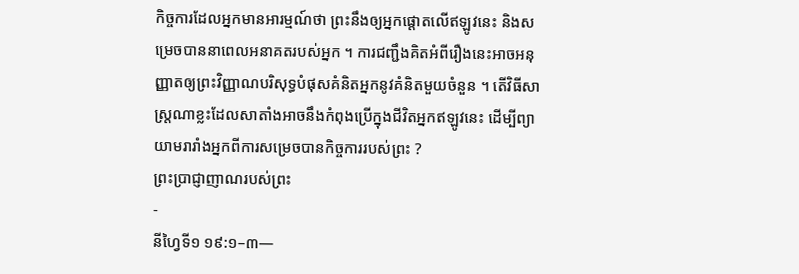កិច្ចការដែលអ្នកមានអារម្មណ៍ថា ព្រះនឹងឲ្យអ្នកផ្តោតលើឥឡូវនេះ និងសម្រេចបាននាពេលអនាគតរបស់អ្នក ។ ការជញ្ជឹងគិតអំពីរឿងនេះអាចអនុញ្ញាតឲ្យព្រះវិញ្ញាណបរិសុទ្ធបំផុសគំនិតអ្នកនូវគំនិតមួយចំនួន ។ តើវិធីសាស្រ្តណាខ្លះដែលសាតាំងអាចនឹងកំពុងប្រើក្នុងជីវិតអ្នកឥឡូវនេះ ដើម្បីព្យាយាមរារាំងអ្នកពីការសម្រេចបានកិច្ចការរបស់ព្រះ ?
ព្រះប្រាជ្ញាញាណរបស់ព្រះ
-
នីហ្វៃទី១ ១៩:១–៣—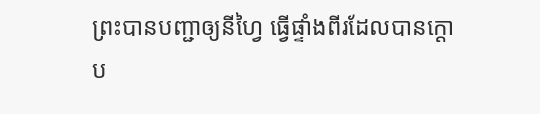ព្រះបានបញ្ជាឲ្យនីហ្វៃ ធ្វើផ្ទាំងពីរដែលបានក្ដោប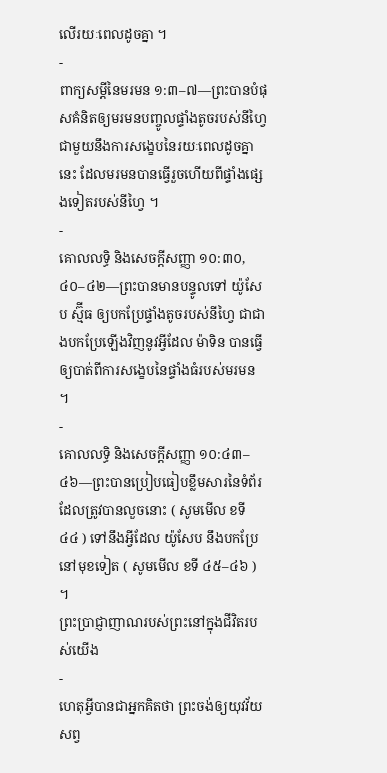លើរយៈពេលដូចគ្នា ។
-
ពាក្យសម្ដីនៃមរមន ១:៣–៧—ព្រះបានបំផុសគំនិតឲ្យមរមនបញ្ចូលផ្ទាំងតូចរបស់នីហ្វៃជាមួយនឹងការសង្ខេបនៃរយៈពេលដូចគ្នានេះ ដែលមរមនបានធ្វើរួចហើយពីផ្ទាំងផ្សេងទៀតរបស់នីហ្វៃ ។
-
គោលលទ្ធិ និងសេចក្តីសញ្ញា ១០:៣០, ៤០–៤២—ព្រះបានមានបន្ទូលទៅ យ៉ូសែប ស្ម៊ីធ ឲ្យបកប្រែផ្ទាំងតូចរបស់នីហ្វៃ ជាជាងបកប្រែឡើងវិញនូវអ្វីដែល ម៉ាទិន បានធ្វើឲ្យបាត់ពីការសង្ខេបនៃផ្ទាំងធំរបស់មរមន ។
-
គោលលទ្ធិ និងសេចក្ដីសញ្ញា ១០:៤៣–៤៦—ព្រះបានប្រៀបធៀបខ្លឹមសារនៃទំព័រដែលត្រូវបានលួចនោះ ( សូមមើល ខទី ៤៤ ) ទៅនឹងអ្វីដែល យ៉ូសែប នឹងបកប្រែនៅមុខទៀត ( សូមមើល ខទី ៤៥–៤៦ ) ។
ព្រះប្រាជ្ញាញាណរបស់ព្រះនៅក្នុងជីវិតរបស់យើង
-
ហេតុអ្វីបានជាអ្នកគិតថា ព្រះចង់ឲ្យយុវវ័យសព្វ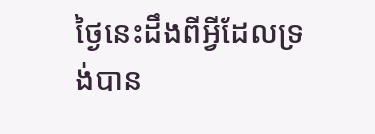ថ្ងៃនេះដឹងពីអ្វីដែលទ្រង់បាន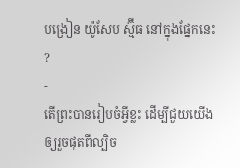បង្រៀន យ៉ូសែប ស្ម៊ីធ នៅក្នុងផ្នែកនេះ ?
-
តើព្រះបានរៀបចំអ្វីខ្លះ ដើម្បីជួយយើងឲ្យរួចផុតពីល្បិច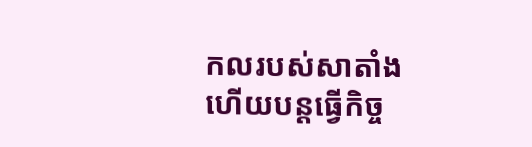កលរបស់សាតាំង ហើយបន្តធ្វើកិច្ច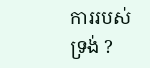ការរបស់ទ្រង់ ?